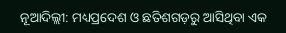ନୂଆଦିଲ୍ଲୀ: ମଧ୍ୟପ୍ରଦେଶ ଓ ଛତିଶଗଡ଼ରୁ ଆସିଥିବା ଏକ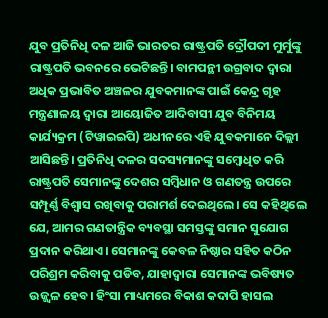ଯୁବ ପ୍ରତିନିଧି ଦଳ ଆଜି ଭାରତର ରାଷ୍ଟ୍ରପତି ଦ୍ରୌପଦୀ ମୁର୍ମୁଙ୍କୁ ରାଷ୍ଟ୍ରପତି ଭବନରେ ଭେଟିଛନ୍ତି। ବାମପନ୍ଥୀ ଉଗ୍ରବାଦ ଦ୍ୱାରା ଅଧିକ ପ୍ରଭାବିତ ଅଞ୍ଚଳର ଯୁବକମାନଙ୍କ ପାଇଁ କେନ୍ଦ୍ର ଗୃହ ମନ୍ତ୍ରଣାଳୟ ଦ୍ୱାରା ଆୟୋଜିତ ଆଦିବାସୀ ଯୁବ ବିନିମୟ କାର୍ଯ୍ୟକ୍ରମ (ଟିୱାଇଇପି) ଅଧୀନରେ ଏହି ଯୁବକମାନେ ଦିଲ୍ଲୀ ଆସିଛନ୍ତି। ପ୍ରତିନିଧି ଦଳର ସଦସ୍ୟମାନଙ୍କୁ ସମ୍ବୋଧିତ କରି ରାଷ୍ଟ୍ରପତି ସେମାନଙ୍କୁ ଦେଶର ସମ୍ବିଧାନ ଓ ଗଣତନ୍ତ୍ର ଉପରେ ସମ୍ପୂର୍ଣ୍ଣ ବିଶ୍ୱାସ ରଖିବାକୁ ପରାମର୍ଶ ଦେଇଥିଲେ। ସେ କହିଥିଲେ ଯେ, ଆମର ଗଣତାନ୍ତ୍ରିକ ବ୍ୟବସ୍ଥା ସମସ୍ତଙ୍କୁ ସମାନ ସୁଯୋଗ ପ୍ରଦାନ କରିଥାଏ। ସେମାନଙ୍କୁ କେବଳ ନିଷ୍ଠାର ସହିତ କଠିନ ପରିଶ୍ରମ କରିବାକୁ ପଡିବ, ଯାହାଦ୍ବାରା ସେମାନଙ୍କ ଭବିଷ୍ୟତ ଉଜ୍ଜ୍ୱଳ ହେବ। ହିଂସା ମାଧ୍ୟମରେ ବିକାଶ କଦାପି ହାସଲ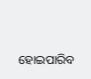ହୋଇପାରିବ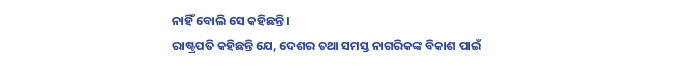ନାହିଁ ବୋଲି ସେ କହିଛନ୍ତି।
ରାଷ୍ଟ୍ରପତି କହିଛନ୍ତି ଯେ, ଦେଶର ତଥା ସମସ୍ତ ନାଗରିକଙ୍କ ବିକାଶ ପାଇଁ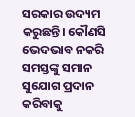ସରକାର ଉଦ୍ୟମ କରୁଛନ୍ତି। କୌଣସି ଭେଦଭାବ ନକରି ସମସ୍ତଙ୍କୁ ସମାନ ସୁଯୋଗ ପ୍ରଦାନ କରିବାକୁ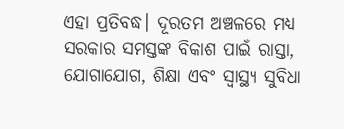ଏହା ପ୍ରତିବଦ୍ଧ। ଦୂରତମ ଅଞ୍ଚଳରେ ମଧ୍ୟ ସରକାର ସମସ୍ତଙ୍କ ବିକାଶ ପାଇଁ ରାସ୍ତା, ଯୋଗାଯୋଗ, ଶିକ୍ଷା ଏବଂ ସ୍ୱାସ୍ଥ୍ୟ ସୁବିଧା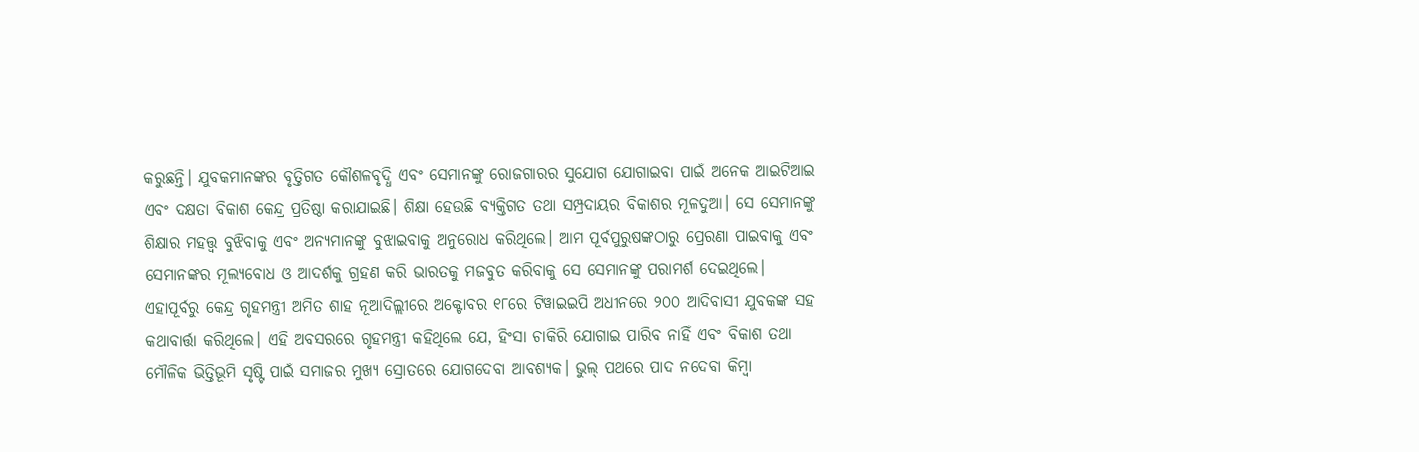କରୁଛନ୍ତି। ଯୁବକମାନଙ୍କର ବୃତ୍ତିଗତ କୌଶଳବୃଦ୍ଧି ଏବଂ ସେମାନଙ୍କୁ ରୋଜଗାରର ସୁଯୋଗ ଯୋଗାଇବା ପାଇଁ ଅନେକ ଆଇଟିଆଇ ଏବଂ ଦକ୍ଷତା ବିକାଶ କେନ୍ଦ୍ର ପ୍ରତିଷ୍ଠା କରାଯାଇଛି। ଶିକ୍ଷା ହେଉଛି ବ୍ୟକ୍ତିଗତ ତଥା ସମ୍ପ୍ରଦାୟର ବିକାଶର ମୂଳଦୁଆ। ସେ ସେମାନଙ୍କୁ ଶିକ୍ଷାର ମହତ୍ତ୍ୱ ବୁଝିବାକୁ ଏବଂ ଅନ୍ୟମାନଙ୍କୁ ବୁଝାଇବାକୁ ଅନୁରୋଧ କରିଥିଲେ। ଆମ ପୂର୍ବପୁରୁଷଙ୍କଠାରୁ ପ୍ରେରଣା ପାଇବାକୁ ଏବଂ ସେମାନଙ୍କର ମୂଲ୍ୟବୋଧ ଓ ଆଦର୍ଶକୁ ଗ୍ରହଣ କରି ଭାରତକୁ ମଜବୁତ କରିବାକୁ ସେ ସେମାନଙ୍କୁ ପରାମର୍ଶ ଦେଇଥିଲେ।
ଏହାପୂର୍ବରୁ କେନ୍ଦ୍ର ଗୃହମନ୍ତ୍ରୀ ଅମିତ ଶାହ ନୂଆଦିଲ୍ଲୀରେ ଅକ୍ଟୋବର ୧୮ରେ ଟିୱାଇଇପି ଅଧୀନରେ ୨୦୦ ଆଦିବାସୀ ଯୁବକଙ୍କ ସହ କଥାବାର୍ତ୍ତା କରିଥିଲେ। ଏହି ଅବସରରେ ଗୃହମନ୍ତ୍ରୀ କହିଥିଲେ ଯେ, ହିଂସା ଚାକିରି ଯୋଗାଇ ପାରିବ ନାହିଁ ଏବଂ ବିକାଶ ତଥା ମୌଳିକ ଭିତ୍ତିଭୂମି ସୃଷ୍ଟି ପାଇଁ ସମାଜର ମୁଖ୍ୟ ସ୍ରୋତରେ ଯୋଗଦେବା ଆବଶ୍ୟକ। ଭୁଲ୍ ପଥରେ ପାଦ ନଦେବା କିମ୍ବା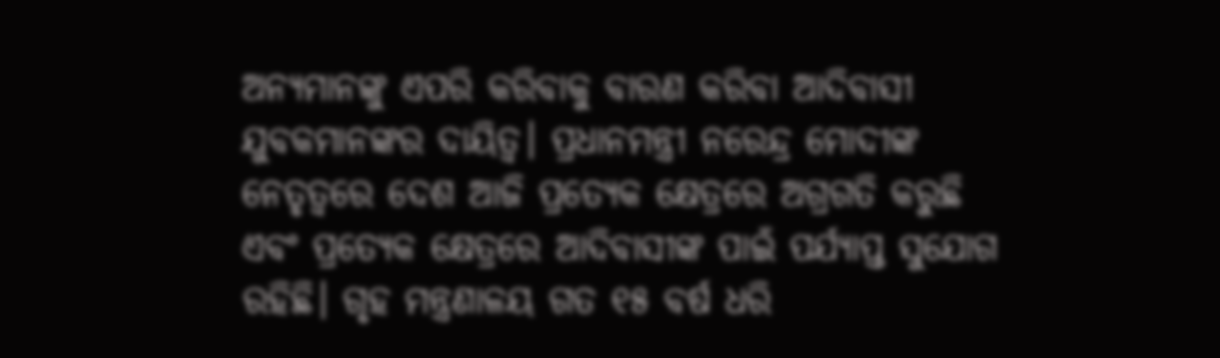ଅନ୍ୟମାନଙ୍କୁ ଏପରି କରିବାକୁ ବାରଣ କରିବା ଆଦିବାସୀ ଯୁବକମାନଙ୍କର ଦାୟିତ୍ୱ। ପ୍ରଧାନମନ୍ତ୍ରୀ ନରେନ୍ଦ୍ର ମୋଦୀଙ୍କ ନେତୃତ୍ୱରେ ଦେଶ ଆଜି ପ୍ରତ୍ୟେକ କ୍ଷେତ୍ରରେ ଅଗ୍ରଗତି କରୁଛି ଏବଂ ପ୍ରତ୍ୟେକ କ୍ଷେତ୍ରରେ ଆଦିବାସୀଙ୍କ ପାଇଁ ପର୍ଯ୍ୟାପ୍ତ ସୁଯୋଗ ରହିଛି। ଗୃହ ମନ୍ତ୍ରଣାଳୟ ଗତ ୧୫ ବର୍ଷ ଧରି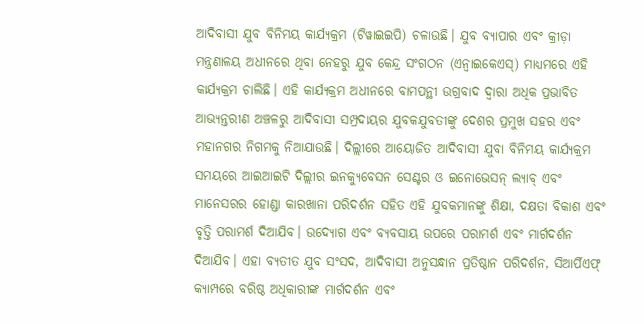ଆଦିବାସୀ ଯୁବ ବିନିମୟ କାର୍ଯ୍ୟକ୍ରମ (ଟିୱାଇଇପି) ଚଳାଉଛି। ଯୁବ ବ୍ୟାପାର ଏବଂ କ୍ରୀଡ଼ା ମନ୍ତ୍ରଣାଳୟ ଅଧୀନରେ ଥିବା ନେହରୁ ଯୁବ କେନ୍ଦ୍ର ସଂଗଠନ (ଏନ୍ୱାଇକେଏସ୍) ମାଧ୍ୟମରେ ଏହି କାର୍ଯ୍ୟକ୍ରମ ଚାଲିଛି। ଏହି କାର୍ଯ୍ୟକ୍ରମ ଅଧୀନରେ ବାମପନ୍ଥୀ ଉଗ୍ରବାଦ ଦ୍ୱାରା ଅଧିକ ପ୍ରଭାବିତ ଆଭ୍ୟନ୍ତରୀଣ ଅଞ୍ଚଳରୁ ଆଦିବାସୀ ସମ୍ପ୍ରଦାୟର ଯୁବକଯୁବତୀଙ୍କୁ ଦେଶର ପ୍ରମୁଖ ସହର ଏବଂ ମହାନଗର ନିଗମକୁ ନିଆଯାଉଛି। ଦିଲ୍ଲୀରେ ଆୟୋଜିତ ଆଦିବାସୀ ଯୁବା ବିନିମୟ କାର୍ଯ୍ୟକ୍ରମ ସମୟରେ ଆଇଆଇଟି ଦିଲ୍ଲୀର ଇନକ୍ୟୁବେସନ ସେଣ୍ଟର ଓ ଇନୋଭେସନ୍ ଲ୍ୟାବ୍ ଏବଂ ମାନେସରର ହୋଣ୍ଡା କାରଖାନା ପରିଦର୍ଶନ ସହିତ ଏହି ଯୁବକମାନଙ୍କୁ ଶିକ୍ଷା, ଦକ୍ଷତା ବିକାଶ ଏବଂ ବୃତ୍ତି ପରାମର୍ଶ ଦିଆଯିବ। ଉଦ୍ୟୋଗ ଏବଂ ବ୍ୟବସାୟ ଉପରେ ପରାମର୍ଶ ଏବଂ ମାର୍ଗଦର୍ଶନ ଦିଆଯିବ। ଏହା ବ୍ୟତୀତ ଯୁବ ସଂସଦ, ଆଦିବାସୀ ଅନୁସନ୍ଧାନ ପ୍ରତିଷ୍ଠାନ ପରିଦର୍ଶନ, ସିଆର୍ପିଏଫ୍ କ୍ୟାମ୍ପରେ ବରିଷ୍ଠ ଅଧିକାରୀଙ୍କ ମାର୍ଗଦର୍ଶନ ଏବଂ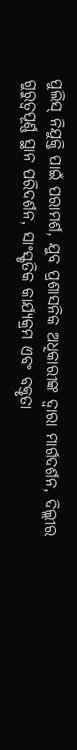ପୁଲିସ୍ ନିଯୁକ୍ତି ପାଇଁ ପରାମର୍ଶ, ଯୁବ ପ୍ରଶାସନିକ ଅଧିକାରୀଙ୍କ ଦ୍ୱାରା ମାର୍ଗଦର୍ଶନ, ଦିଲ୍ଲୀର ଗୁରୁତ୍ୱପୂର୍ଣ୍ଣ ସ୍ଥାନ ପରିଦର୍ଶନ, ସାଂସ୍କୃତିକ କାର୍ଯ୍ୟକ୍ରମ ଏବଂ ବକ୍ତୃତା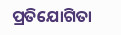ପ୍ରତିଯୋଗିତା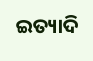ଇତ୍ୟାଦି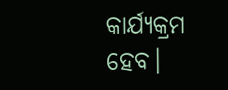କାର୍ଯ୍ୟକ୍ରମ ହେବ।